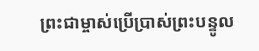ព្រះជាម្ចាស់ប្រើប្រាស់ព្រះបន្ទូល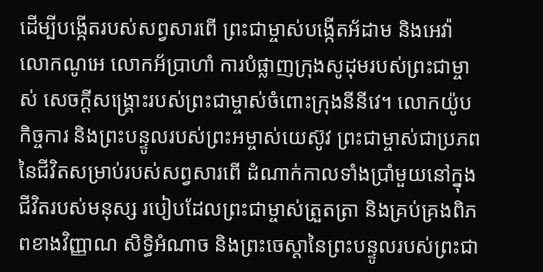ដើម្បីបង្កើតរបស់សព្វសារពើ ព្រះជាម្ចាស់បង្កើតអ័ដាម និងអេវ៉ា លោកណូអេ លោកអ័ប្រាហាំ ការបំផ្លាញក្រុងសូដុមរបស់ព្រះជាម្ចាស់ សេចក្តីសង្រ្គោះរបស់ព្រះជាម្ចាស់ចំពោះក្រុងនីនីវេ។ លោកយ៉ូប កិច្ចការ និងព្រះបន្ទូលរបស់ព្រះអម្ចាស់យេស៊ូវ ព្រះជាម្ចាស់ជាប្រភពនៃជីវិតសម្រាប់របស់សព្វសារពើ ដំណាក់កាលទាំងប្រាំមួយនៅក្នុងជីវិតរបស់មនុស្ស របៀបដែលព្រះជាម្ចាស់ត្រួតត្រា និងគ្រប់គ្រងពិភពខាងវិញ្ញាណ សិទ្ធិអំណាច និងព្រះចេស្ដានៃព្រះបន្ទូលរបស់ព្រះជា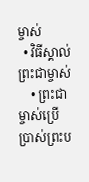ម្ចាស់
  • វិធីស្គាល់ព្រះជាម្ចាស់
    • ព្រះជាម្ចាស់ប្រើប្រាស់ព្រះប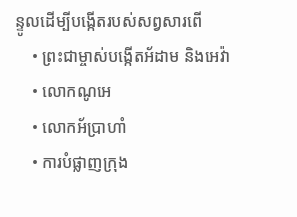ន្ទូលដើម្បីបង្កើតរបស់សព្វសារពើ
    • ព្រះជាម្ចាស់បង្កើតអ័ដាម និងអេវ៉ា
    • លោកណូអេ
    • លោកអ័ប្រាហាំ
    • ការបំផ្លាញក្រុង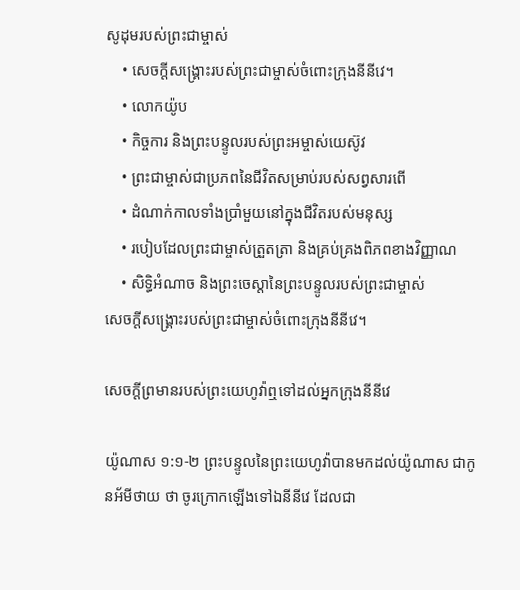សូដុមរបស់ព្រះជាម្ចាស់
    • សេចក្តីសង្រ្គោះរបស់ព្រះជាម្ចាស់ចំពោះក្រុងនីនីវេ។
    • លោកយ៉ូប
    • កិច្ចការ និងព្រះបន្ទូលរបស់ព្រះអម្ចាស់យេស៊ូវ
    • ព្រះជាម្ចាស់ជាប្រភពនៃជីវិតសម្រាប់របស់សព្វសារពើ
    • ដំណាក់កាលទាំងប្រាំមួយនៅក្នុងជីវិតរបស់មនុស្ស
    • របៀបដែលព្រះជាម្ចាស់ត្រួតត្រា និងគ្រប់គ្រងពិភពខាងវិញ្ញាណ
    • សិទ្ធិអំណាច និងព្រះចេស្ដានៃព្រះបន្ទូលរបស់ព្រះជាម្ចាស់
សេចក្តីសង្រ្គោះរបស់ព្រះជាម្ចាស់ចំពោះក្រុងនីនីវេ។

សេចក្តីព្រមានរបស់ព្រះយេហូវ៉ាឮទៅដល់អ្នកក្រុងនីនីវេ

យ៉ូណាស ១:១-២ ព្រះ‌បន្ទូលនៃព្រះ‌យេហូវ៉ាបានមកដល់យ៉ូណាស ជាកូនអ័មី‌ថាយ ថា ចូរក្រោកឡើងទៅឯនីនីវេ ដែលជា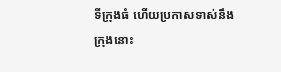ទីក្រុងធំ ហើយប្រកាសទាស់នឹងក្រុងនោះ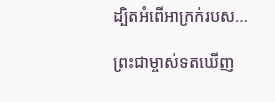ដ្បិតអំពើអាក្រក់របស…

ព្រះជាម្ចាស់ទតឃើញ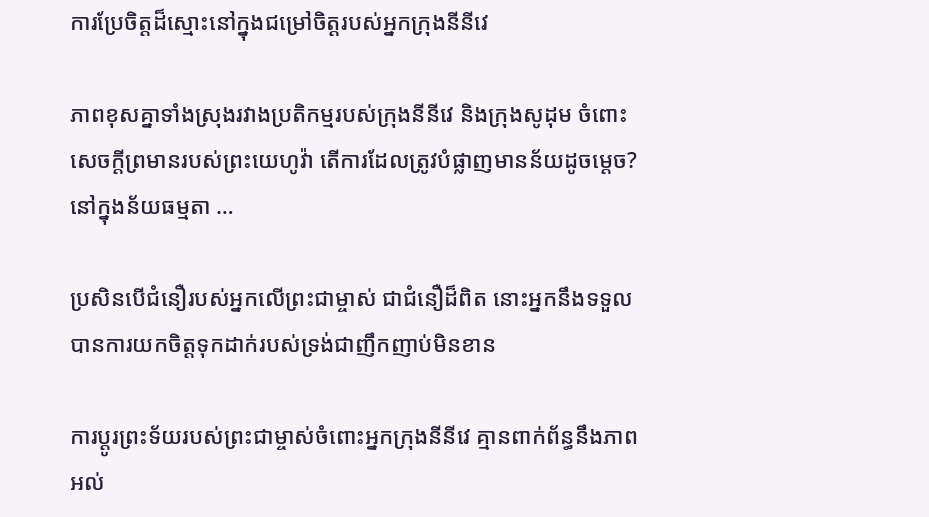ការប្រែចិត្តដ៏ស្មោះនៅក្នុងជម្រៅចិត្តរបស់អ្នកក្រុងនីនីវេ

ភាពខុសគ្នាទាំងស្រុងរវាងប្រតិកម្មរបស់ក្រុងនីនីវេ និងក្រុងសូដុម ចំពោះសេចក្តីព្រមានរបស់ព្រះយេហូវ៉ា តើការដែលត្រូវបំផ្លាញមានន័យដូចម្ដេច? នៅក្នុងន័យធម្មតា …

ប្រសិនបើជំនឿរបស់អ្នកលើព្រះជាម្ចាស់ ជាជំនឿដ៏ពិត នោះអ្នកនឹងទទួលបានការយកចិត្តទុកដាក់របស់ទ្រង់ជាញឹកញាប់មិនខាន

ការប្ដូរព្រះទ័យរបស់ព្រះជាម្ចាស់ចំពោះអ្នកក្រុងនីនីវេ គ្មានពាក់ព័ន្ធនឹងភាពអល់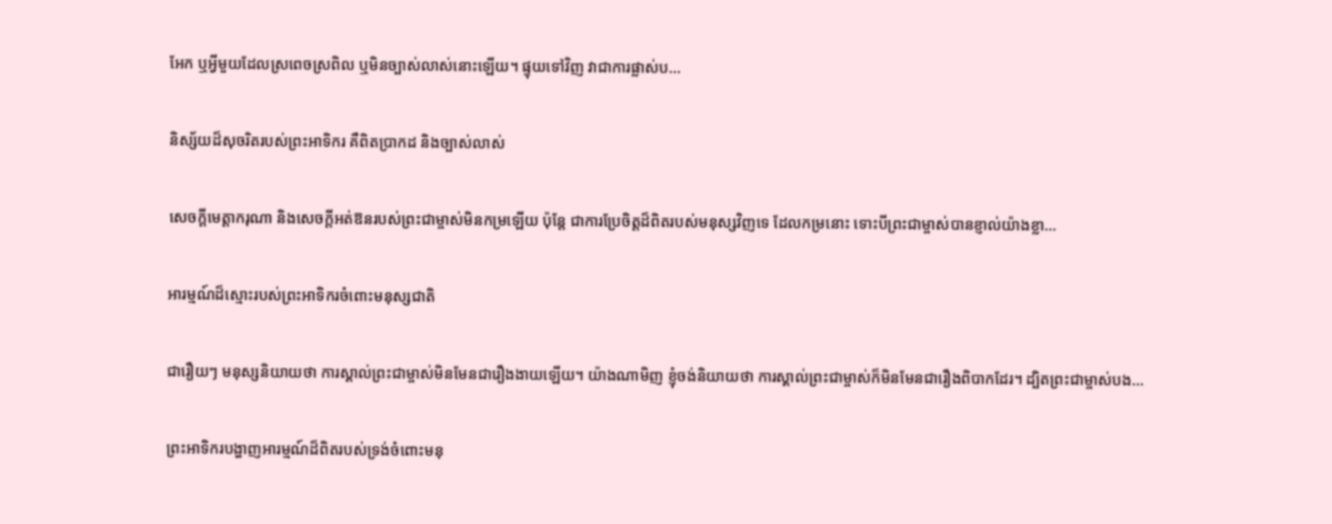អែក ឬអ្វីមួយដែលស្រពេចស្រពិល ឬមិនច្បាស់លាស់នោះឡើយ។ ផ្ទុយទៅវិញ វាជាការផ្លាស់ប…

និស្ស័យដ៏សុចរិតរបស់ព្រះអាទិករ គឺពិតប្រាកដ និងច្បាស់លាស់

សេចក្តីមេត្តាករុណា និងសេចក្តីអត់ឱនរបស់ព្រះជាម្ចាស់មិនកម្រឡើយ ប៉ុន្តែ ជាការប្រែចិត្តដ៏ពិតរបស់មនុស្សវិញទេ ដែលកម្រនោះ ទោះបីព្រះជាម្ចាស់បានខ្ញាល់យ៉ាងខ្លា…

អារម្មណ៍ដ៏ស្មោះរបស់ព្រះអាទិករចំពោះមនុស្សជាតិ

ជារឿយៗ មនុស្សនិយាយថា ការស្គាល់ព្រះជាម្ចាស់មិនមែនជារឿងងាយឡើយ។ យ៉ាងណាមិញ ខ្ញុំចង់និយាយថា ការស្គាល់ព្រះជាម្ចាស់ក៏មិនមែនជារឿងពិបាកដែរ។ ដ្បិតព្រះជាម្ចាស់បង…

ព្រះអាទិករបង្ហាញអារម្មណ៍ដ៏ពិតរបស់ទ្រង់ចំពោះមនុ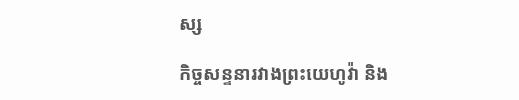ស្ស

កិច្ចសន្ទនារវាងព្រះយេហូវ៉ា និង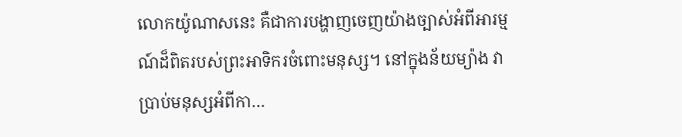លោកយ៉ូណាសនេះ គឺជាការបង្ហាញចេញយ៉ាងច្បាស់អំពីអារម្មណ៍ដ៏ពិតរបស់ព្រះអាទិករចំពោះមនុស្ស។ នៅក្នុងន័យម្យ៉ាង វាប្រាប់មនុស្សអំពីកា…